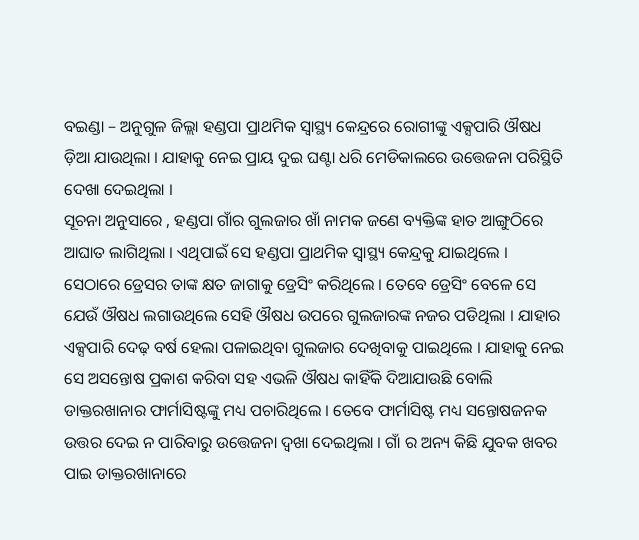ବଇଣ୍ଡା – ଅନୁଗୁଳ ଜିଲ୍ଲା ହଣ୍ଡପା ପ୍ରାଥମିକ ସ୍ୱାସ୍ଥ୍ୟ କେନ୍ଦ୍ରରେ ରୋଗୀଙ୍କୁ ଏକ୍ସପାରି ଔଷଧ ଡ଼ିଆ ଯାଉଥିଲା । ଯାହାକୁ ନେଇ ପ୍ରାୟ ଦୁଇ ଘଣ୍ଟା ଧରି ମେଡିକାଲରେ ଉତ୍ତେଜନା ପରିସ୍ଥିତି ଦେଖା ଦେଇଥିଲା ।
ସୂଚନା ଅନୁସାରେ , ହଣ୍ଡପା ଗାଁର ଗୁଲଜାର ଖାଁ ନାମକ ଜଣେ ବ୍ୟକ୍ତିଙ୍କ ହାତ ଆଙ୍ଗୁଠିରେ ଆଘାତ ଲାଗିଥିଲା । ଏଥିପାଇଁ ସେ ହଣ୍ଡପା ପ୍ରାଥମିକ ସ୍ୱାସ୍ଥ୍ୟ କେନ୍ଦ୍ରକୁ ଯାଇଥିଲେ । ସେଠାରେ ଡ୍ରେସର ତାଙ୍କ କ୍ଷତ ଜାଗାକୁ ଡ୍ରେସିଂ କରିଥିଲେ । ତେବେ ଡ୍ରେସିଂ ବେଳେ ସେ ଯେଉଁ ଔଷଧ ଲଗାଉଥିଲେ ସେହି ଔଷଧ ଉପରେ ଗୁଲଜାରଙ୍କ ନଜର ପଡିଥିଲା । ଯାହାର ଏକ୍ସପାରି ଦେଢ଼ ବର୍ଷ ହେଲା ପଳାଇଥିବା ଗୁଲଜାର ଦେଖିବାକୁ ପାଇଥିଲେ । ଯାହାକୁ ନେଇ ସେ ଅସନ୍ତୋଷ ପ୍ରକାଶ କରିବା ସହ ଏଭଳି ଔଷଧ କାହିଁକି ଦିଆଯାଉଛି ବୋଲି ଡାକ୍ତରଖାନାର ଫାର୍ମାସିଷ୍ଟଙ୍କୁ ମଧ୍ୟ ପଚାରିଥିଲେ । ତେବେ ଫାର୍ମାସିଷ୍ଟ ମଧ୍ୟ ସନ୍ତୋଷଜନକ ଉତ୍ତର ଦେଇ ନ ପାରିବାରୁ ଉତ୍ତେଜନା ଦ୍ଵଖା ଦେଇଥିଲା । ଗାଁ ର ଅନ୍ୟ କିଛି ଯୁବକ ଖବର ପାଇ ଡାକ୍ତରଖାନାରେ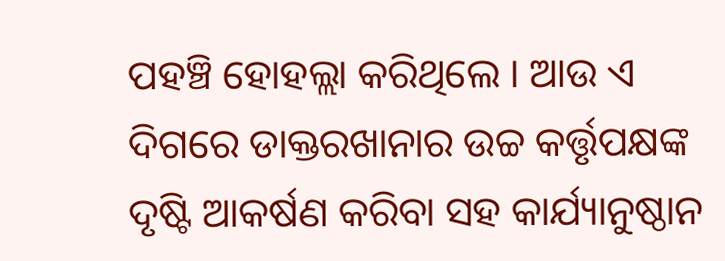ପହଞ୍ଚି ହୋହଲ୍ଲା କରିଥିଲେ । ଆଉ ଏ ଦିଗରେ ଡାକ୍ତରଖାନାର ଉଚ୍ଚ କର୍ତ୍ତୃପକ୍ଷଙ୍କ ଦୃଷ୍ଟି ଆକର୍ଷଣ କରିବା ସହ କାର୍ଯ୍ୟାନୁଷ୍ଠାନ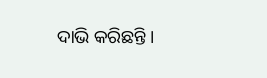ଦାଭି କରିଛନ୍ତି ।